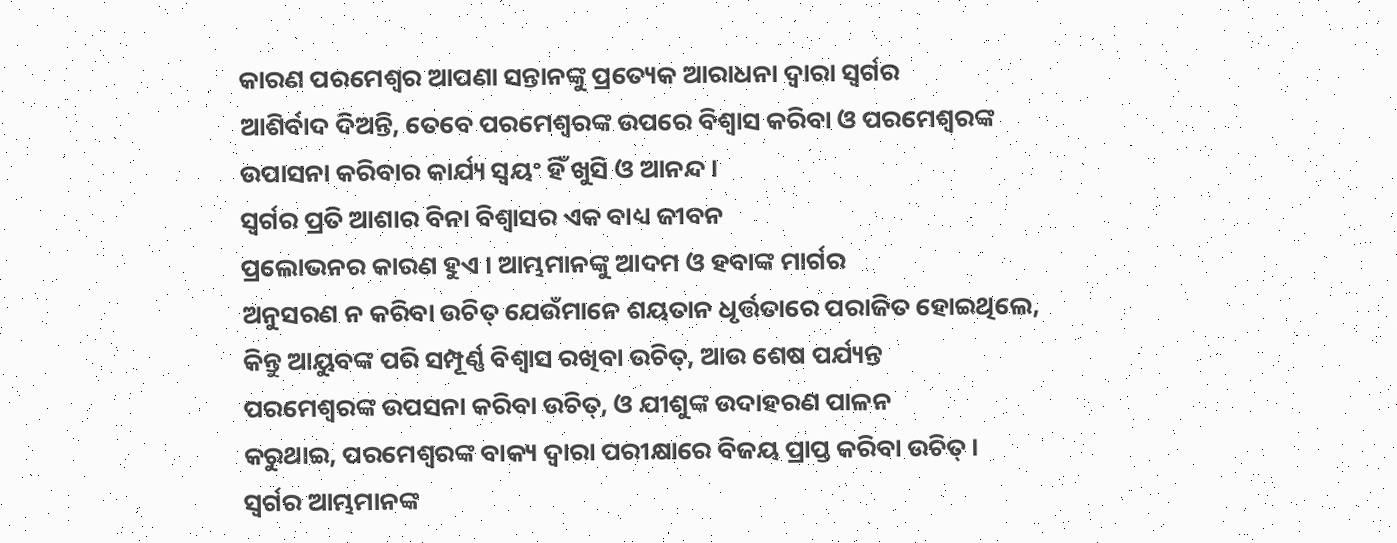କାରଣ ପରମେଶ୍ୱର ଆପଣା ସନ୍ତାନଙ୍କୁ ପ୍ରତ୍ୟେକ ଆରାଧନା ଦ୍ୱାରା ସ୍ୱର୍ଗର
ଆଶିର୍ବାଦ ଦିଅନ୍ତି, ତେବେ ପରମେଶ୍ୱରଙ୍କ ଉପରେ ବିଶ୍ୱାସ କରିବା ଓ ପରମେଶ୍ୱରଙ୍କ
ଉପାସନା କରିବାର କାର୍ଯ୍ୟ ସ୍ୱୟଂ ହିଁ ଖୁସି ଓ ଆନନ୍ଦ ।
ସ୍ୱର୍ଗର ପ୍ରତି ଆଶାର ବିନା ବିଶ୍ୱାସର ଏକ ବାଧ୍ୟ ଜୀବନ
ପ୍ରଲୋଭନର କାରଣ ହୁଏ । ଆମ୍ଭମାନଙ୍କୁ ଆଦମ ଓ ହବାଙ୍କ ମାର୍ଗର
ଅନୁସରଣ ନ କରିବା ଉଚିତ୍ ଯେଉଁମାନେ ଶୟତାନ ଧୃର୍ତ୍ତତାରେ ପରାଜିତ ହୋଇଥିଲେ,
କିନ୍ତୁ ଆୟୁବଙ୍କ ପରି ସମ୍ପୂର୍ଣ୍ଣ ବିଶ୍ୱାସ ରଖିବା ଉଚିତ୍, ଆଉ ଶେଷ ପର୍ଯ୍ୟନ୍ତ
ପରମେଶ୍ୱରଙ୍କ ଉପସନା କରିବା ଉଚିତ୍, ଓ ଯୀଶୁଙ୍କ ଉଦାହରଣ ପାଳନ
କରୁଥାଇ, ପରମେଶ୍ୱରଙ୍କ ବାକ୍ୟ ଦ୍ୱାରା ପରୀକ୍ଷାରେ ବିଜୟ ପ୍ରାପ୍ତ କରିବା ଉଚିତ୍ ।
ସ୍ୱର୍ଗର ଆମ୍ଭମାନଙ୍କ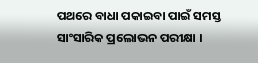ପଥରେ ବାଧା ପକାଇବା ପାଇଁ ସମସ୍ତ ସାଂସାରିକ ପ୍ରଲୋଭନ ପରୀକ୍ଷା ।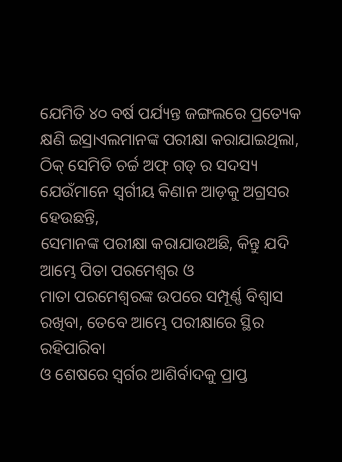ଯେମିତି ୪୦ ବର୍ଷ ପର୍ଯ୍ୟନ୍ତ ଜଙ୍ଗଲରେ ପ୍ରତ୍ୟେକ କ୍ଷଣି ଇସ୍ରାଏଲମାନଙ୍କ ପରୀକ୍ଷା କରାଯାଇଥିଲା,
ଠିକ୍ ସେମିତି ଚର୍ଚ୍ଚ ଅଫ୍ ଗଡ୍ ର ସଦସ୍ୟ ଯେଉଁମାନେ ସ୍ୱର୍ଗୀୟ କିଣାନ ଆଡ଼କୁ ଅଗ୍ରସର ହେଉଛନ୍ତି,
ସେମାନଙ୍କ ପରୀକ୍ଷା କରାଯାଉଅଛି, କିନ୍ତୁ ଯଦି ଆମ୍ଭେ ପିତା ପରମେଶ୍ୱର ଓ
ମାତା ପରମେଶ୍ୱରଙ୍କ ଉପରେ ସମ୍ପୂର୍ଣ୍ଣ ବିଶ୍ୱାସ ରଖିବା, ତେବେ ଆମ୍ଭେ ପରୀକ୍ଷାରେ ସ୍ଥିର ରହିପାରିବା
ଓ ଶେଷରେ ସ୍ୱର୍ଗର ଆଶିର୍ବାଦକୁ ପ୍ରାପ୍ତ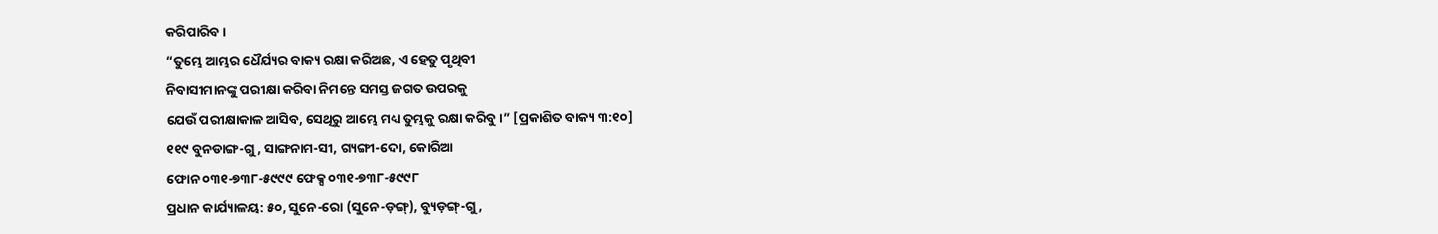କରିପାରିବ ।
“ତୁମ୍ଭେ ଆମ୍ଭର ଧୈର୍ଯ୍ୟର ବାକ୍ୟ ରକ୍ଷା କରିଅଛ, ଏ ହେତୁ ପୃଥିବୀ
ନିବାସୀମାନଙ୍କୁ ପରୀକ୍ଷା କରିବା ନିମନ୍ତେ ସମସ୍ତ ଜଗତ ଉପରକୁ
ଯେଉଁ ପରୀକ୍ଷାକାଳ ଆସିବ, ସେଥିରୁ ଆମ୍ଭେ ମଧ୍ୟ ତୁମ୍ଭକୁ ରକ୍ଷା କରିବୁ ।” [ପ୍ରକାଶିତ ବାକ୍ୟ ୩:୧୦]
୧୧୯ ବୁନଡାଙ୍ଗ-ଗୁ, ସାଙ୍ଗନାମ-ସୀ, ଗ୍ୟଙ୍ଗୀ-ଦୋ, କୋରିଆ
ଫୋନ ୦୩୧-୭୩୮-୫୯୯୯ ଫେକ୍ସ ୦୩୧-୭୩୮-୫୯୯୮
ପ୍ରଧାନ କାର୍ଯ୍ୟାଳୟ: ୫୦, ସୁନେ-ରୋ (ସୁନେ-ଡ଼ଙ୍ଗ୍), ବ୍ୟୁଡ଼ଙ୍ଗ୍-ଗୁ,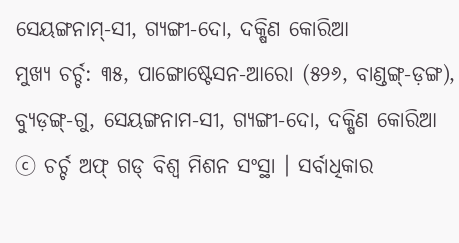ସେୟଙ୍ଗନାମ୍-ସୀ, ଗ୍ୟଙ୍ଗୀ-ଦୋ, ଦକ୍ଷିଣ କୋରିଆ
ମୁଖ୍ୟ ଚର୍ଚ୍ଚ: ୩୫, ପାଙ୍ଗୋଷ୍ଟେସନ-ଆରୋ (୫୨୬, ବାଣ୍ଡଙ୍ଗ୍-ଡ଼ଙ୍ଗ), ବ୍ୟୁଡ଼ଙ୍ଗ୍-ଗୁ, ସେୟଙ୍ଗନାମ-ସୀ, ଗ୍ୟଙ୍ଗୀ-ଦୋ, ଦକ୍ଷିଣ କୋରିଆ
ⓒ ଚର୍ଚ୍ଚ ଅଫ୍ ଗଡ୍ ବିଶ୍ୱ ମିଶନ ସଂସ୍ଥା । ସର୍ବାଧିକାର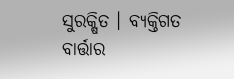ସୁରକ୍ଷିତ । ବ୍ୟକ୍ତିଗତ ବାର୍ତ୍ତାର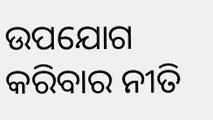ଉପଯୋଗ କରିବାର ନୀତି